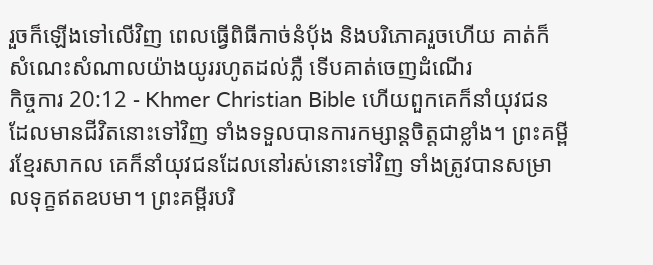រួចក៏ឡើងទៅលើវិញ ពេលធ្វើពិធីកាច់នំប៉័ង និងបរិភោគរួចហើយ គាត់ក៏សំណេះសំណាលយ៉ាងយូររហូតដល់ភ្លឺ ទើបគាត់ចេញដំណើរ
កិច្ចការ 20:12 - Khmer Christian Bible ហើយពួកគេក៏នាំយុវជនដែលមានជីវិតនោះទៅវិញ ទាំងទទួលបានការកម្សាន្ដចិត្ដជាខ្លាំង។ ព្រះគម្ពីរខ្មែរសាកល គេក៏នាំយុវជនដែលនៅរស់នោះទៅវិញ ទាំងត្រូវបានសម្រាលទុក្ខឥតឧបមា។ ព្រះគម្ពីរបរិ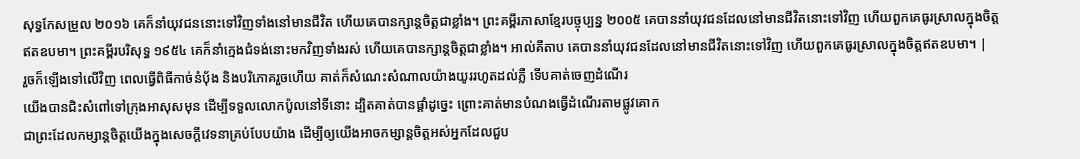សុទ្ធកែសម្រួល ២០១៦ គេក៏នាំយុវជននោះទៅវិញទាំងនៅមានជីវិត ហើយគេបានក្សាន្តចិត្តជាខ្លាំង។ ព្រះគម្ពីរភាសាខ្មែរបច្ចុប្បន្ន ២០០៥ គេបាននាំយុវជនដែលនៅមានជីវិតនោះទៅវិញ ហើយពួកគេធូរស្រាលក្នុងចិត្តឥតឧបមា។ ព្រះគម្ពីរបរិសុទ្ធ ១៩៥៤ គេក៏នាំក្មេងជំទង់នោះមកវិញទាំងរស់ ហើយគេបានក្សាន្តចិត្តជាខ្លាំង។ អាល់គីតាប គេបាននាំយុវជនដែលនៅមានជីវិតនោះទៅវិញ ហើយពួកគេធូរស្រាលក្នុងចិត្ដឥតឧបមា។ |
រួចក៏ឡើងទៅលើវិញ ពេលធ្វើពិធីកាច់នំប៉័ង និងបរិភោគរួចហើយ គាត់ក៏សំណេះសំណាលយ៉ាងយូររហូតដល់ភ្លឺ ទើបគាត់ចេញដំណើរ
យើងបានជិះសំពៅទៅក្រុងអាសុសមុន ដើម្បីទទួលលោកប៉ូលនៅទីនោះ ដ្បិតគាត់បានផ្ដាំដូច្នេះ ព្រោះគាត់មានបំណងធ្វើដំណើរតាមផ្លូវគោក
ជាព្រះដែលកម្សាន្ដចិត្ដយើងក្នុងសេចក្ដីវេទនាគ្រប់បែបយ៉ាង ដើម្បីឲ្យយើងអាចកម្សាន្ដចិត្ដអស់អ្នកដែលជួប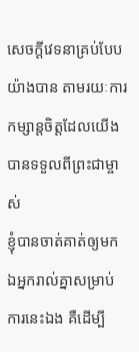សេចក្ដីវេទនាគ្រប់បែបយ៉ាងបាន តាមរយៈការកម្សាន្ដចិត្ដដែលយើងបានទទួលពីព្រះជាម្ចាស់
ខ្ញុំបានចាត់គាត់ឲ្យមកឯអ្នករាល់គ្នាសម្រាប់ការនេះឯង គឺដើម្បី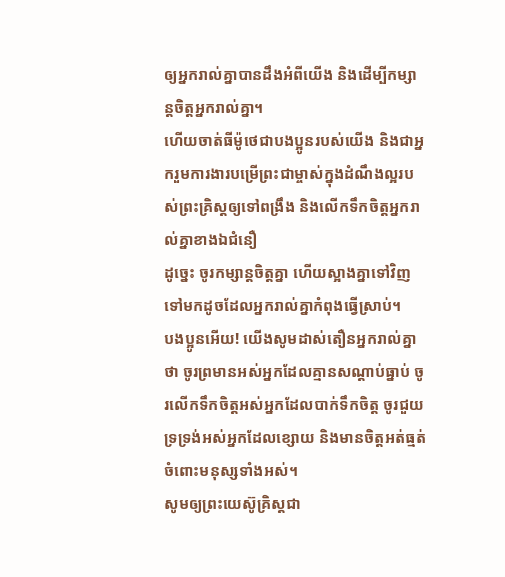ឲ្យអ្នករាល់គ្នាបានដឹងអំពីយើង និងដើម្បីកម្សាន្តចិត្តអ្នករាល់គ្នា។
ហើយចាត់ធីម៉ូថេជាបងប្អូនរបស់យើង និងជាអ្នករួមការងារបម្រើព្រះជាម្ចាស់ក្នុងដំណឹងល្អរបស់ព្រះគ្រិស្ដឲ្យទៅពង្រឹង និងលើកទឹកចិត្តអ្នករាល់គ្នាខាងឯជំនឿ
ដូច្នេះ ចូរកម្សាន្ដចិត្ដគ្នា ហើយស្អាងគ្នាទៅវិញទៅមកដូចដែលអ្នករាល់គ្នាកំពុងធ្វើស្រាប់។
បងប្អូនអើយ! យើងសូមដាស់តឿនអ្នករាល់គ្នាថា ចូរព្រមានអស់អ្នកដែលគ្មានសណ្ដាប់ធ្នាប់ ចូរលើកទឹកចិត្ដអស់អ្នកដែលបាក់ទឹកចិត្ដ ចូរជួយទ្រទ្រង់អស់អ្នកដែលខ្សោយ និងមានចិត្ដអត់ធ្មត់ចំពោះមនុស្សទាំងអស់។
សូមឲ្យព្រះយេស៊ូគ្រិស្ដជា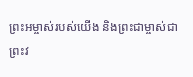ព្រះអម្ចាស់របស់យើង និងព្រះជាម្ចាស់ជាព្រះវ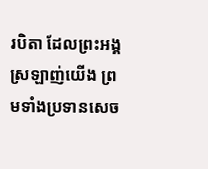របិតា ដែលព្រះអង្គស្រឡាញ់យើង ព្រមទាំងប្រទានសេច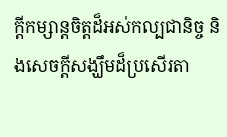ក្ដីកម្សាន្ដចិត្ដដ៏អស់កល្បជានិច្ច និងសេចក្ដីសង្ឃឹមដ៏ប្រសើរតា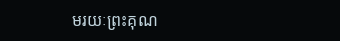មរយៈព្រះគុណ